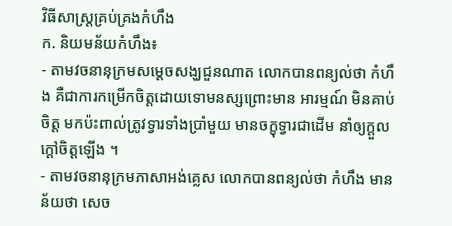វិធីសាស្ត្រគ្រប់គ្រងកំហឹង
ក. និយមន័យកំហឹង៖
- តាមវចនានុក្រមសម្តេចសង្ឃជួនណាត លោកបានពន្យល់ថា កំហឹង គឺជាការកម្រើកចិត្តដោយទោមនស្សព្រោះមាន អារម្មណ៍ មិនគាប់ចិត្ត មកប៉ះពាល់ត្រូវទ្វារទាំងប្រាំមួយ មានចក្ខុទ្វារជាដើម នាំឲ្យក្តួលក្តៅចិត្តឡើង ។
- តាមវចនានុក្រមភាសាអង់គ្លេស លោកបានពន្យល់ថា កំហឹង មានន័យថា សេច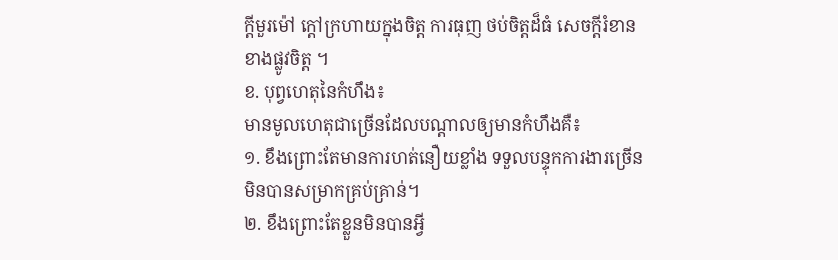ក្តីមួរម៉ៅ ក្តៅក្រហាយក្នុងចិត្ត ការធុញ ថប់ចិត្តដ៏ធំ សេចក្តីរំខានខាងផ្លូវចិត្ត ។
ខ. បុព្វហេតុនៃកំហឹង៖
មានមូលហេតុជាច្រើនដែលបណ្តាលឲ្យមានកំហឹងគឺ៖
១. ខឹងព្រោះតែមានការហត់នឿយខ្លាំង ទទួលបន្ទុកការងារច្រើន មិនបានសម្រាកគ្រប់គ្រាន់។
២. ខឹងព្រោះតែខ្លួនមិនបានអ្វី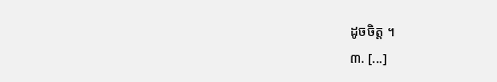ដូចចិត្ត ។
៣. [...]